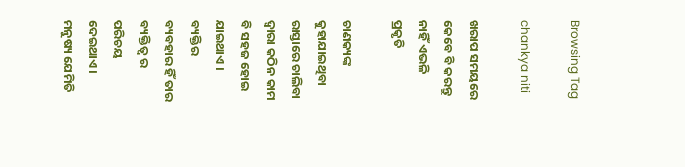Browsing Tag

chankya niti

ଖରାପ ସମୟରେ କେବେ ବି କରନ୍ତୁ ନାହିଁ ଏଭଳି ପ୍ରକୃତି

ଚାଣକ୍ୟଙ୍କ କୁହାଯାଇଥିବା ରାସ୍ତାରେ ଚାଲିବା ଦ୍ୱାରା କଠିନ କାମ ବି ସହଜ ହୋଇ ଯାଇଥାଏ । ବ୍ୟକ୍ତିର ବ୍ୟବହାର ହିଁ ତାର ବ୍ୟକ୍ତିତ୍ୱ ର ପରିଚୟ ଦେଇଥାଏ । ମନୁଷ୍ୟ ଯେମିତି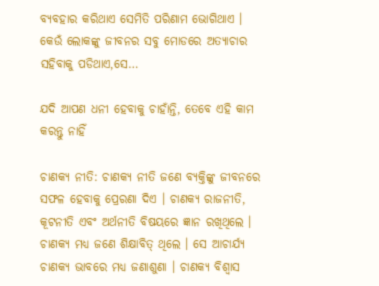ବ୍ୟବହାର କରିଥାଏ ସେମିତି ପରିଣାମ ଭୋଗିଥାଏ । କେଉଁ ଲୋକଙ୍କୁ ଜୀବନର ସବୁ ମୋଡରେ ଅତ୍ୟାଚାର ସହିବାକୁ ପଡିଥାଏ,ସେ…

ଯଦି ଆପଣ ଧନୀ ହେବାକୁ ଚାହାଁନ୍ତି, ତେବେ ଏହି କାମ କରନ୍ତୁ ନାହିଁ

ଚାଣକ୍ୟ ନୀତି: ଚାଣକ୍ୟ ନୀତି ଜଣେ ବ୍ୟକ୍ତିଙ୍କୁ ଜୀବନରେ ସଫଳ ହେବାକୁ ପ୍ରେରଣା ଦିଏ । ଚାଣକ୍ୟ ରାଜନୀତି, କୂଟନୀତି ଏବଂ ଅର୍ଥନୀତି ବିଷୟରେ ଜ୍ଞାନ ରଖିଥିଲେ । ଚାଣକ୍ୟ ମଧ୍ୟ ଜଣେ ଶିକ୍ଷାବିତ୍ ଥିଲେ । ସେ ଆଚାର୍ଯ୍ୟ ଚାଣକ୍ୟ ଭାବରେ ମଧ୍ୟ ଜଣାଶୁଣା । ଚାଣକ୍ୟ ବିଶ୍ୱାସ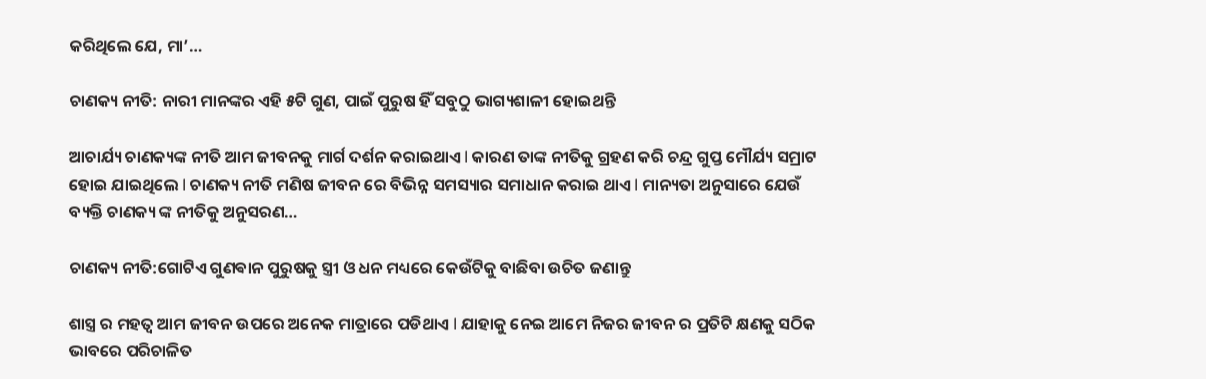କରିଥିଲେ ଯେ, ମା’…

ଚାଣକ୍ୟ ନୀତି: ନାରୀ ମାନଙ୍କର ଏହି ୫ଟି ଗୁଣ, ପାଇଁ ପୁରୁଷ ହିଁ ସବୁଠୁ ଭାଗ୍ୟଶାଳୀ ହୋଇଥନ୍ତି

ଆଚାର୍ଯ୍ୟ ଚାଣକ୍ୟଙ୍କ ନୀତି ଆମ ଜୀବନକୁ ମାର୍ଗ ଦର୍ଶନ କରାଇଥାଏ l କାରଣ ତାଙ୍କ ନୀତିକୁ ଗ୍ରହଣ କରି ଚନ୍ଦ୍ର ଗୁପ୍ତ ମୌର୍ଯ୍ୟ ସମ୍ରାଟ ହୋଇ ଯାଇଥିଲେ l ଚାଣକ୍ୟ ନୀତି ମଣିଷ ଜୀବନ ରେ ବିଭିନ୍ନ ସମସ୍ୟାର ସମାଧାନ କରାଇ ଥାଏ l ମାନ୍ୟତା ଅନୁସାରେ ଯେଉଁ ବ୍ୟକ୍ତି ଚାଣକ୍ୟ ଙ୍କ ନୀତିକୁ ଅନୁସରଣ…

ଚାଣକ୍ୟ ନୀତି:ଗୋଟିଏ ଗୁଣଵାନ ପୁରୁଷକୁ ସ୍ତ୍ରୀ ଓ ଧନ ମଧ୍ୟରେ କେଉଁଟିକୁ ବାଛିବା ଉଚିତ ଜଣାନ୍ତୁ

ଶାସ୍ତ୍ର ର ମହତ୍ୱ ଆମ ଜୀବନ ଉପରେ ଅନେକ ମାତ୍ରାରେ ପଡିଥାଏ l ଯାହାକୁ ନେଇ ଆମେ ନିଜର ଜୀବନ ର ପ୍ରତିଟି କ୍ଷଣକୁ ସଠିକ ଭାବରେ ପରିଚାଳିତ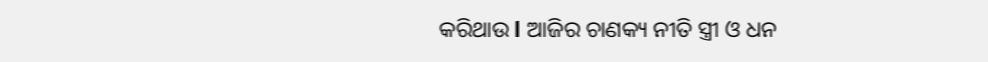କରିଥାଉ l ଆଜିର ଚାଣକ୍ୟ ନୀତି ସ୍ତ୍ରୀ ଓ ଧନ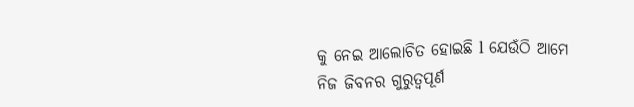କୁ ନେଇ ଆଲୋଚିତ ହୋଇଛି l ଯେଉଁଠି ଆମେ ନିଜ ଜିବନର ଗୁରୁତ୍ୱପୂର୍ଣ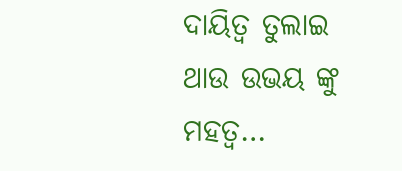ଦାୟିତ୍ୱ ତୁଲାଇ ଥାଉ ଉଭୟ ଙ୍କୁ ମହତ୍ୱ…